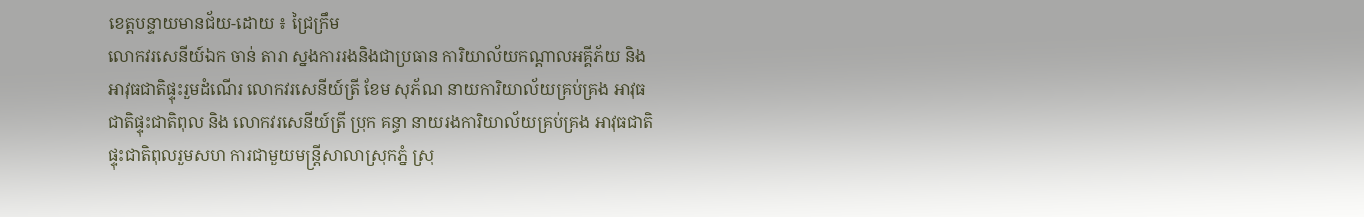ខេត្តបន្ទាយមានជ័យ-ដោយ ៖ ជ្រៃក្រឹម
លោកវរសេនីយ៍ឯក ចាន់ តារា ស្នងការរងនិងជាប្រធាន ការិយាល័យកណ្តាលអគ្គីភ័យ និងអាវុធជាតិផ្ទុះរួមដំណើរ លោកវរសេនីយ៍ត្រី ខែម សុភ័ណ នាយការិយាល័យគ្រប់គ្រង អាវុធជាតិផ្ទុះជាតិពុល និង លោកវរសេនីយ៍ត្រី ប្រុក គន្ធា នាយរងការិយាល័យគ្រប់គ្រង អាវុធជាតិផ្ទុះជាតិពុលរួមសហ ការជាមួយមន្ត្រីសាលាស្រុកភ្នំ ស្រុ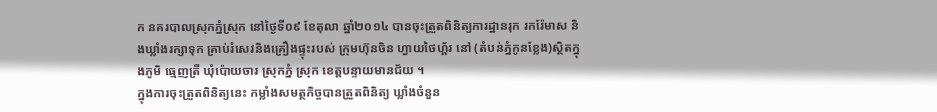ក នគរបាលស្រុកភ្នំស្រុក នៅថ្ងៃទី០៩ ខែតុលា ឆ្នាំ២០១៤ បានចុះត្រួតពិនិត្យការដ្ឋានរុក រករ៉ែមាស និងឃ្លាំងរក្សាទុក គ្រាប់រំសេវនិងគ្រឿងផ្ទុះរបស់ ក្រុមហ៊ុនចិន ហ្វាយថៃហ្គ័រ នៅ (តំបន់ភ្នំកូនខ្លែង)ស្ថិតក្នុងភូមិ ធ្មេញត្រី ឃុំប៉ោយចារ ស្រុកភ្នំ ស្រុក ខេត្តបន្ទាយមានជ័យ ។
ក្នុងការចុះត្រួតពិនិត្យនេះ កម្លាំងសមត្ថកិច្ចបានត្រួតពិនិត្យ ឃ្លាំងចំនួន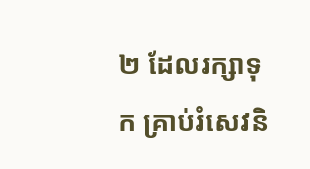២ ដែលរក្សាទុក គ្រាប់រំសេវនិ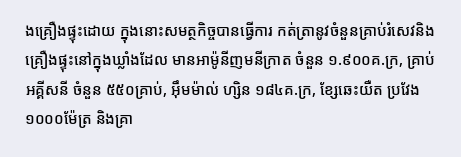ងគ្រឿងផ្ទុះដោយ ក្នុងនោះសមត្ថកិច្ចបានធ្វើការ កត់ត្រានូវចំនួនគ្រាប់រំសេវនិង គ្រឿងផ្ទុះនៅក្នុងឃ្លាំងដែល មានអាម៉ូនីញមនីក្រាត ចំនួន ១.៩០០គ.ក្រ, គ្រាប់អគ្គីសនី ចំនួន ៥៥០គ្រាប់, អ៊ឹមម៉ាល់ ហ្សិន ១៨៤គ.ក្រ, ខ្សែឆេះយឺត ប្រវែង១០០០ម៉ែត្រ និងគ្រា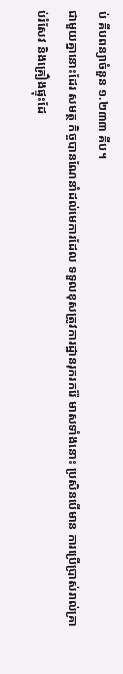ប់ គីបពន្យាចំនួន ១.២៣៣ គីប។
ជាមួយគ្នានោះដែរ សមត្ថ កិច្ចបានណែនាំដល់មេការដែល ទទួលខុសត្រូវការដ្ឋានរុករករ៉ែ មាសទាំងនោះ ប្រសិនបើមាន ការប្រើប្រាស់រាល់គ្រាប់រំសែវ និងគ្រឿងផ្ទុះដែ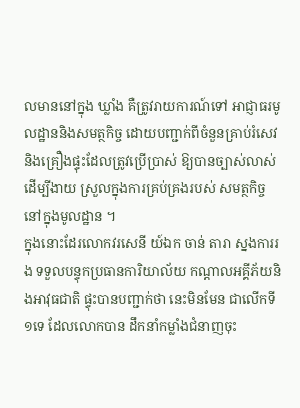លមាននៅក្នុង ឃ្លាំង គឺត្រូវរាយការណ៍ទៅ អាជ្ញាធរមូលដ្ឋាននិងសមត្ថកិច្ច ដោយបញ្ជាក់ពីចំនួនគ្រាប់រំសេវ និងគ្រឿងផ្ទុះដែលត្រូវប្រើប្រាស់ ឱ្យបានច្បាស់លាស់ដើម្បីងាយ ស្រួលក្នុងការគ្រប់គ្រងរបស់ សមត្ថកិច្ច នៅក្នុងមូលដ្ឋាន ។
ក្នុងនោះដែរលោកវរសេនី យ៍ឯក ចាន់ តារា ស្នងការរង ទទួលបន្ទុកប្រធានការិយាល័យ កណ្តាលអគ្គីភ័យនិងអាវុធជាតិ ផ្ទុះបានបញ្ជាក់ថា នេះមិនមែន ជាលើកទី១ទេ ដែលលោកបាន ដឹកនាំកម្លាំងជំនាញចុះ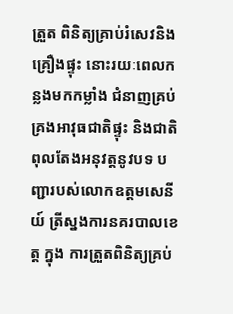ត្រួត ពិនិត្យគ្រាប់រំសេវនិងគ្រឿងផ្ទុះ នោះរយៈពេលកន្លងមកកម្លាំង ជំនាញគ្រប់គ្រងអាវុធជាតិផ្ទុះ និងជាតិពុលតែងអនុវត្តនូវបទ បញ្ជារបស់លោកឧត្តមសេនីយ៍ ត្រីស្នងការនគរបាលខេត្ត ក្នុង ការត្រួតពិនិត្យគ្រប់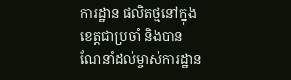ការដ្ឋាន ផលិតថ្មនៅក្នុងខេត្តជាប្រចាំ និងបានណែនាំដល់ម្ចាស់ការដ្ឋាន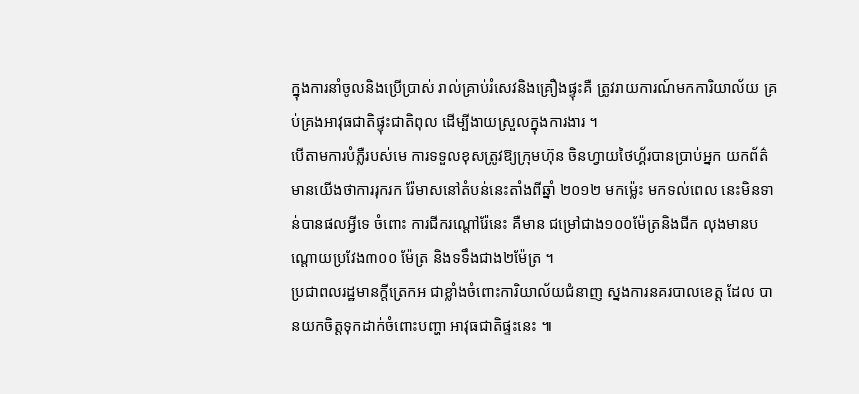ក្នុងការនាំចូលនិងប្រើប្រាស់ រាល់គ្រាប់រំសេវនិងគ្រឿងផ្ទុះគឺ ត្រូវរាយការណ៍មកការិយាល័យ គ្រប់គ្រងអាវុធជាតិផ្ទុះជាតិពុល ដើម្បីងាយស្រួលក្នុងការងារ ។
បើតាមការបំភ្លឺរបស់មេ ការទទួលខុសត្រូវឱ្យក្រុមហ៊ុន ចិនហ្វាយថៃហ្គ័របានប្រាប់អ្នក យកព័ត៌មានយើងថាការរុករក រ៉ែមាសនៅតំបន់នេះតាំងពីឆ្នាំ ២០១២ មកម្ល៉េះ មកទល់ពេល នេះមិនទាន់បានផលអ្វីទេ ចំពោះ ការជីករណ្តៅរ៉ែនេះ គឺមាន ជម្រៅជាង១០០ម៉ែត្រនិងជីក លុងមានបណ្តោយប្រវែង៣០០ ម៉ែត្រ និងទទឹងជាង២ម៉ែត្រ ។
ប្រជាពលរដ្ឋមានក្តីត្រេកអ ជាខ្លាំងចំពោះការិយាល័យជំនាញ ស្នងការនគរបាលខេត្ត ដែល បានយកចិត្តទុកដាក់ចំពោះបញ្ហា អាវុធជាតិផ្ទះនេះ ៕